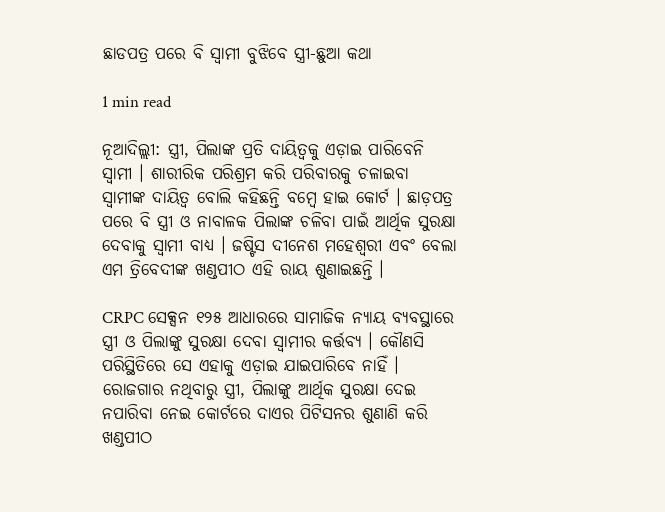ଛାଡପତ୍ର ପରେ ବି ସ୍ୱାମୀ ବୁଝିବେ ସ୍ତ୍ରୀ-ଛୁଆ କଥା

1 min read

ନୂଆଦିଲ୍ଲୀ: ସ୍ତ୍ରୀ, ପିଲାଙ୍କ ପ୍ରତି ଦାୟିତ୍ୱକୁ ଏଡ଼ାଇ ପାରିବେନି ସ୍ବାମୀ । ଶାରୀରିକ ପରିଶ୍ରମ କରି ପରିବାରକୁ ଚଳାଇବା ସ୍ବାମୀଙ୍କ ଦାୟିତ୍ବ ବୋଲି କହିଛନ୍ତି ବମ୍ବେ ହାଇ କୋର୍ଟ । ଛାଡ଼ପତ୍ର ପରେ ବି ସ୍ତ୍ରୀ ଓ ନାବାଳକ ପିଲାଙ୍କ ଚଳିବା ପାଇଁ ଆର୍ଥିକ ସୁରକ୍ଷା ଦେବାକୁ ସ୍ବାମୀ ବାଧ୍ୟ । ଜଷ୍ଟିସ ଦୀନେଶ ମହେଶ୍ୱରୀ ଏବଂ ବେଲା ଏମ ତ୍ରିବେଦୀଙ୍କ ଖଣ୍ଡପୀଠ ଏହି ରାୟ ଶୁଣାଇଛନ୍ତି ।

CRPC ସେକ୍ସନ ୧୨୫ ଆଧାରରେ ସାମାଜିକ ନ୍ୟାୟ ବ୍ୟବସ୍ଥାରେ ସ୍ତ୍ରୀ ଓ ପିଲାଙ୍କୁ ସୁରକ୍ଷା ଦେବା ସ୍ବାମୀର କର୍ତ୍ତବ୍ୟ । କୌଣସି ପରିସ୍ଥିତିରେ ସେ ଏହାକୁ ଏଡ଼ାଇ ଯାଇପାରିବେ ନାହିଁ । ରୋଜଗାର ନଥିବାରୁ ସ୍ତ୍ରୀ, ପିଲାଙ୍କୁ ଆର୍ଥିକ ସୁରକ୍ଷା ଦେଇ ନପାରିବା ନେଇ କୋର୍ଟରେ ଦାଏର ପିଟିସନର ଶୁଣାଣି କରି ଖଣ୍ଡପୀଠ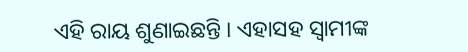ଏହି ରାୟ ଶୁଣାଇଛନ୍ତି । ଏହାସହ ସ୍ବାମୀଙ୍କ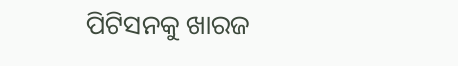ପିଟିସନକୁ ଖାରଜ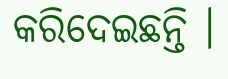କରିଦେଇଛନ୍ତି ।